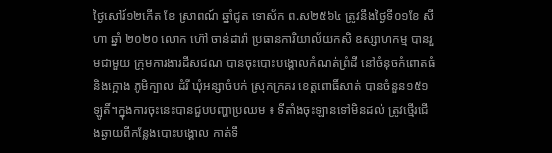ថ្ងៃសៅរ៍១២កើត ខែ ស្រាពណ៍ ឆ្នាំជូត ទោស័ក ព.ស២៥៦៤ ត្រូវនឹងថ្ងៃទី០១ខែ សីហា ឆ្នាំ ២០២០ លោក ហ៊ៅ ចាន់ដារ៉ា ប្រធានការិយាល័យកសិ ឧស្សាហកម្ម បានរួមជាមួយ ក្រុមការងារដីសជណ បានចុះបោះបង្គោលកំណត់ព្រំដី នៅចំនុចកំពោតធំនិងក្អោង ភូមិក្បាល ដំរី ឃុំអន្សាចំបក់ ស្រុកក្រគរ ខេត្តពោធិ៍សាត់ បានចំនួន១៥១ ឡូតិ៍។ក្នុងការចុះនេះបានជួបបញ្ហាប្រឈម ៖ ទីតាំងចុះឡានទៅមិនដល់ ត្រូវថ្មើរជើងឆ្ងាយពីកន្លែងបោះបង្គោល កាត់ទឹ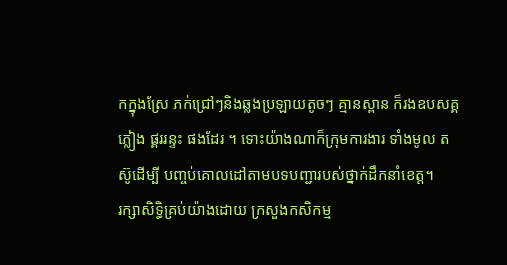កក្នុងស្រែ ភក់ជ្រៅៗនិងឆ្លងប្រឡាយតូចៗ គ្មានស្ពាន ក៏រងឧបសគ្គ ភ្លៀង ផ្គររន្ទះ ផងដែរ ។ ទោះយ៉ាងណាក៏ក្រុមការងារ ទាំងមូល តស៊ូដើម្បី បញ្ចប់គោលដៅតាមបទបញ្ជារបស់ថ្នាក់ដឹកនាំខេត្ត។
រក្សាសិទិ្ធគ្រប់យ៉ាងដោយ ក្រសួងកសិកម្ម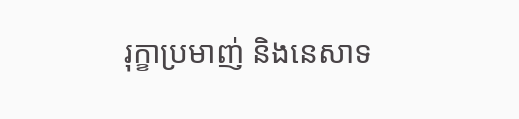រុក្ខាប្រមាញ់ និងនេសាទ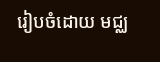រៀបចំដោយ មជ្ឈ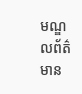មណ្ឌលព័ត៌មាន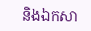និងឯកសា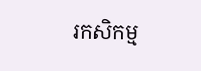រកសិកម្ម